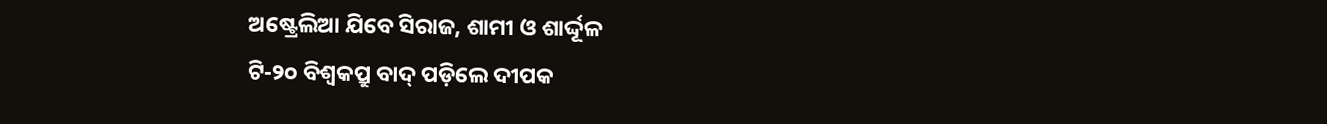ଅଷ୍ଟ୍ରେଲିଆ ଯିବେ ସିରାଜ, ଶାମୀ ଓ ଶାର୍ଦ୍ଦୂଳ
ଟି-୨୦ ବିଶ୍ୱକପ୍ରୁ ବାଦ୍ ପଡ଼ିଲେ ଦୀପକ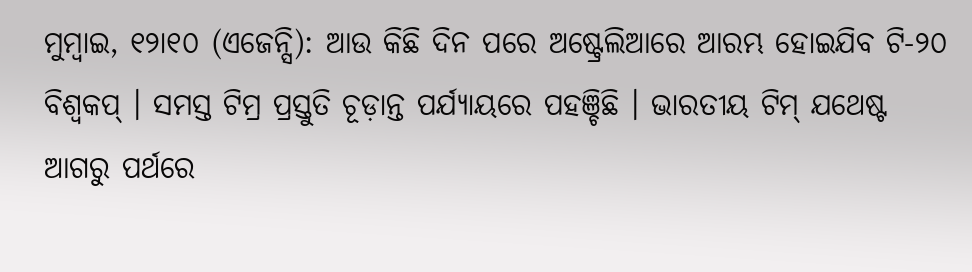ମୁମ୍ବାଇ, ୧୨ା୧୦ (ଏଜେନ୍ସି): ଆଉ କିଛି ଦିନ ପରେ ଅଷ୍ଟ୍ରେଲିଆରେ ଆରମ୍ଭ ହୋଇଯିବ ଟି-୨୦ ବିଶ୍ୱକପ୍ । ସମସ୍ତ ଟିମ୍ର ପ୍ରସ୍ତୁତି ଚୂଡ଼ାନ୍ତ ପର୍ଯ୍ୟାୟରେ ପହଞ୍ଚିଛି । ଭାରତୀୟ ଟିମ୍ ଯଥେଷ୍ଟ ଆଗରୁ ପର୍ଥରେ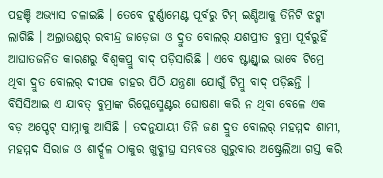ପହଞ୍ଚି ଅଭ୍ୟାସ ଚଳାଇଛି । ତେବେ ଟୁର୍ଣ୍ଣାମେଣ୍ଟ ପୂର୍ବରୁ ଟିମ୍ ଇଣ୍ଡିଆକୁ ତିନିଟି ଝଟ୍କା ଲାଗିଛି । ଅଲ୍ରାଉଣ୍ଡର୍ ରବୀନ୍ଦ୍ର ଜାଡ଼େଜା ଓ ଦ୍ରୁତ ବୋଲର୍ ଯଶପ୍ରୀତ ବୁମ୍ରା ପୂର୍ବରୁହିଁ ଆଘାତଜନିତ କାରଣରୁ ବିଶ୍ୱକପ୍ରୁ ବାଦ୍ ପଡ଼ିସାରିଛି । ଏବେ ଷ୍ଟାଣ୍ଡ୍ବାଇ ଭାବେ ଟିମ୍ରେ ଥିବା ଦ୍ରୁତ ବୋଲର୍ ଦୀପକ ଚାହର ପିଠି ଯନ୍ତ୍ରଣା ଯୋଗୁଁ ଟିମ୍ରୁ ବାଦ୍ ପଡ଼ିଛନ୍ତି ।
ବିସିସିଆଇ ଏ ଯାବତ୍ ବୁମ୍ରାଙ୍କ ରିପ୍ଲେସ୍ମେଣ୍ଟର ଘୋଷଣା କରି ନ ଥିବା ବେଳେ ଏକ ବଡ଼ ଅପ୍ଡେଟ୍ ସାମ୍ନାକୁ ଆସିଛି । ତଦନୁଯାୟୀ ତିନି ଜଣ ଦ୍ରୁତ ବୋଲର୍ ମହମ୍ମଦ ଶାମୀ, ମହମ୍ମଦ ସିରାଜ ଓ ଶାର୍ଦ୍ଦୂଳ ଠାକୁର ଖୁବ୍ଶୀଘ୍ର ସମ୍ଭବତଃ ଗୁରୁବାର ଅଷ୍ଟ୍ରେଲିଆ ଗସ୍ତ କରି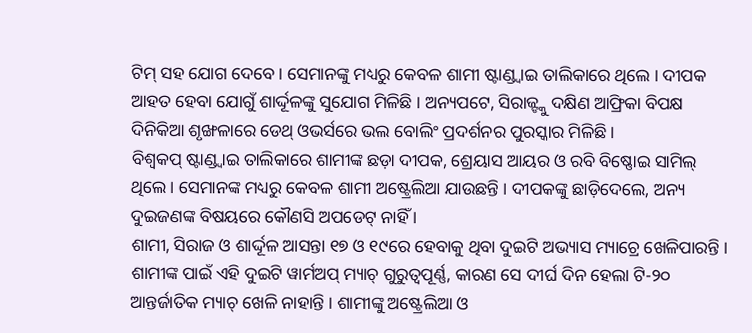ଟିମ୍ ସହ ଯୋଗ ଦେବେ । ସେମାନଙ୍କୁ ମଧ୍ୟରୁ କେବଳ ଶାମୀ ଷ୍ଟାଣ୍ଡ୍ବାଇ ତାଲିକାରେ ଥିଲେ । ଦୀପକ ଆହତ ହେବା ଯୋଗୁଁ ଶାର୍ଦ୍ଦୂଳଙ୍କୁ ସୁଯୋଗ ମିଳିଛି । ଅନ୍ୟପଟେ, ସିରାଜ୍ଙ୍କୁ ଦକ୍ଷିଣ ଆଫ୍ରିକା ବିପକ୍ଷ ଦିନିକିଆ ଶୃଙ୍ଖଳାରେ ଡେଥ୍ ଓଭର୍ସରେ ଭଲ ବୋଲିଂ ପ୍ରଦର୍ଶନର ପୁରସ୍କାର ମିଳିଛି ।
ବିଶ୍ୱକପ୍ ଷ୍ଟାଣ୍ଡ୍ବାଇ ତାଲିକାରେ ଶାମୀଙ୍କ ଛଡ଼ା ଦୀପକ, ଶ୍ରେୟାସ ଆୟର ଓ ରବି ବିଷ୍ଣୋଇ ସାମିଲ୍ ଥିଲେ । ସେମାନଙ୍କ ମଧ୍ୟରୁ କେବଳ ଶାମୀ ଅଷ୍ଟ୍ରେଲିଆ ଯାଉଛନ୍ତି । ଦୀପକଙ୍କୁ ଛାଡ଼ିଦେଲେ, ଅନ୍ୟ ଦୁଇଜଣଙ୍କ ବିଷୟରେ କୌଣସି ଅପଡେଟ୍ ନାହିଁ ।
ଶାମୀ, ସିରାଜ ଓ ଶାର୍ଦ୍ଦୂଳ ଆସନ୍ତା ୧୭ ଓ ୧୯ରେ ହେବାକୁ ଥିବା ଦୁଇଟି ଅଭ୍ୟାସ ମ୍ୟାଚ୍ରେ ଖେଳିପାରନ୍ତି । ଶାମୀଙ୍କ ପାଇଁ ଏହି ଦୁଇଟି ୱାର୍ମଅପ୍ ମ୍ୟାଚ୍ ଗୁରୁତ୍ୱପୂର୍ଣ୍ଣ, କାରଣ ସେ ଦୀର୍ଘ ଦିନ ହେଲା ଟି-୨୦ ଆନ୍ତର୍ଜାତିକ ମ୍ୟାଚ୍ ଖେଳି ନାହାନ୍ତି । ଶାମୀଙ୍କୁ ଅଷ୍ଟ୍ରେଲିଆ ଓ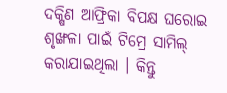ଦକ୍ଷିଣ ଆଫ୍ରିକା ବିପକ୍ଷ ଘରୋଇ ଶୃଙ୍ଖଳା ପାଇଁ ଟିମ୍ରେ ସାମିଲ୍ କରାଯାଇଥିଲା । କିନ୍ତୁ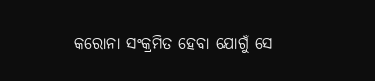କରୋନା ସଂକ୍ରମିତ ହେବା ଯୋଗୁଁ ସେ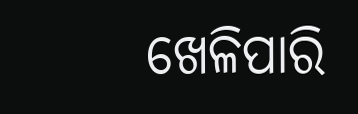ଖେଳିପାରି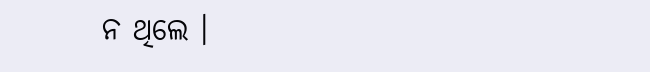ନ ଥିଲେ ।